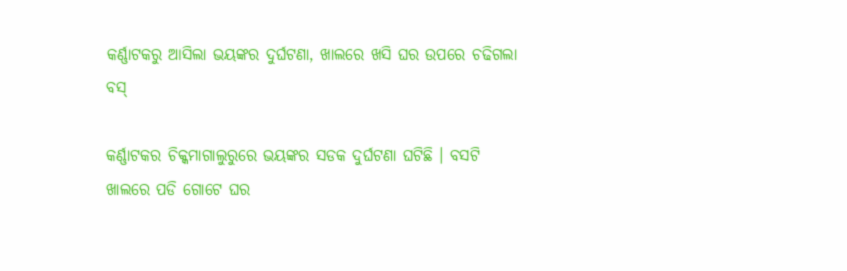କର୍ଣ୍ଣାଟକରୁ ଆସିଲା ଭୟଙ୍କର ଦୁର୍ଘଟଣା, ଖାଲରେ ଖସି ଘର ଉପରେ ଚଢିଗଲା ବସ୍

କର୍ଣ୍ଣାଟକର ଚିକ୍କମାଗାଲୁରୁରେ ଭୟଙ୍କର ସଡକ ଦୁର୍ଘଟଣା ଘଟିଛି । ବସଟି ଖାଲରେ ପଡି ଗୋଟେ ଘର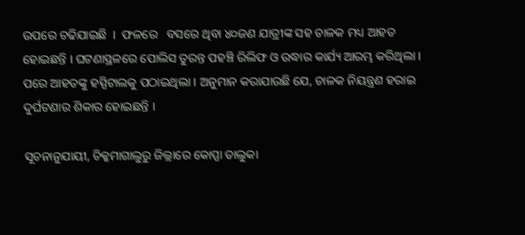ଉପରେ ଚଢିଯାଇଛି  ।  ଫଳରେ   ବସରେ ଥିବା ୪୦ଜଣ ଯାତ୍ରୀଙ୍କ ସହ ଚାଳକ ମଧ୍ୟ ଆହତ ହୋଇଛନ୍ତି । ଘଟଣାସ୍ଥଳରେ ପୋଲିସ ତୁରନ୍ତ ପହଞ୍ଚି ରିଲିଫ ଓ ଉଦ୍ଧାର କାର୍ଯ୍ୟ ଆରମ୍ଭ କରିଥିଲା । ପରେ ଆହତଙ୍କୁ ହସ୍ପିଟାଲକୁ ପଠାଇଥିଲା । ଅନୁମାନ କରାଯାଉଛି ଯେ, ଚାଳକ ନିୟନ୍ତ୍ରଣ ହରାଇ ଦୁର୍ଘଟଣାର ଶିକାର ହୋଇଛନ୍ତି ।

ସୂଚନାନୁଯାୟୀ, ଚିକ୍କମାଗାଲୁରୁ ଜିଲ୍ଲାରେ କୋପ୍ପା ତାଲୁକା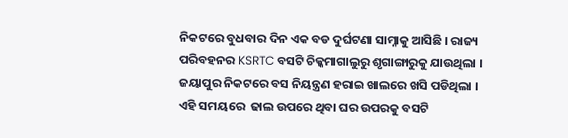ନିକଟରେ ବୁଧବାର ଦିନ ଏକ ବଡ ଦୁର୍ଘଟଣା ସାମ୍ନାକୁ ଆସିଛି । ରାଜ୍ୟ ପରିବହନର KSRTC ବସଟି ଚିକ୍କମାଗାଲୁରୁ ଶୃଗାଙ୍ଗାରୁକୁ ଯାଉଥିଲା । ଜୟାପୁର ନିକଟରେ ବସ ନିୟନ୍ତ୍ରଣ ହରାଇ ଖାଲରେ ଖସି ପଡିଥିଲା । ଏହି ସମୟରେ  ଢାଲ ଉପରେ ଥିବା ଘର ଉପରକୁ ବସଟି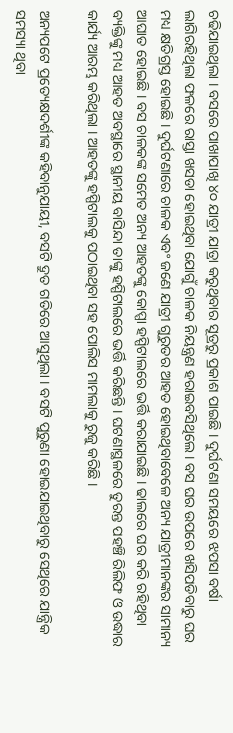ଚଢିଯାଇଥିଲା । ବସରେ ପାଖାପାଖି ୪୦ ଯାତ୍ରୀ ଯାତ୍ରା କରୁଥିବାର ସୂତ୍ରରୁ ପ୍ରକାଶ ପାଇଛି । ଦୁର୍ଘଟଣା ସମୟରେ ଝପସା ବର୍ଷା ଲାଗିରହିଥିଲା ଫଳରେ ରାସ୍ତା ଖସଡା ହୋଇଥିବା ଯୋଗୁଁ ଚାଳକ ନିୟନ୍ତ୍ରଣ ହରାଇବସିଥିଲେ । ବସ ଘର ଉପରେ ଖସିପଡିବାରୁ ଘର ମଧ୍ୟ କ୍ଷତିଗ୍ରସ୍ତ ହୋଇଛି । ଦୁର୍ଘଟଣାରେ ଚାଳକ ଏବଂ ଜଣେ ଯାତ୍ରୀ ଗୁରୁତର ଆହତ ହୋଇଥିବାବେଳେ ଅନ୍ୟ ଯାତ୍ରୀମାନଙ୍କର ସାମାନ୍ୟ ଆଘାତ ହୋଇଛି । ବସ ଚାଳକଙ୍କ ସମେତ ଅନ୍ୟ ଆହତଙ୍କୁ କୋପ୍ପା ହସ୍ପିଟାଲରେ ଭର୍ତ୍ତି କରାଯାଇଛି । ଢାଲରେ ଘର କରି ରହିଥିବା ବ୍ୟକ୍ତିଙ୍କୁ ମଧ୍ୟ ଆହତ ଅବସ୍ଥାରେ ସ୍ଥାନୀୟ ବାସିନ୍ଦା ତାଙ୍କୁ ହସ୍ପିଟାଲରେ ଭର୍ତ୍ତି କରିଛନ୍ତି । ଘଟଣାସ୍ଥଳରେ ତୁରନ୍ତ ପହଞ୍ଚି ରିଲିଫ ଓ ଉଦ୍ଧାର କାର୍ଯ୍ୟ ଆରମ୍ଭ କରିଥିଲା । ଆହତଙ୍କୁ ହସ୍ପିଟାଲକୁ ପଠାଇଥିବା ସହ ପୋଲିସ ମାମଲାକୁ ରୁଜୁ କରିଛି ।

ଅନ୍ୟପଟେ ପ୍ରତ୍ୟେକ୍ଷଦର୍ଶୀଙ୍କ କହିବାନୁଯାୟୀ, ବସଟି ଦ୍ରୁତ ଗତିରେ ଆସୁଥିଲା । ବସଟି ପୁରୁଣା ହୋଇଯାଇଥିବାରୁ ସେଥିରେ ଯାନ୍ତ୍ରିକ ସମସ୍ୟା ଥିବା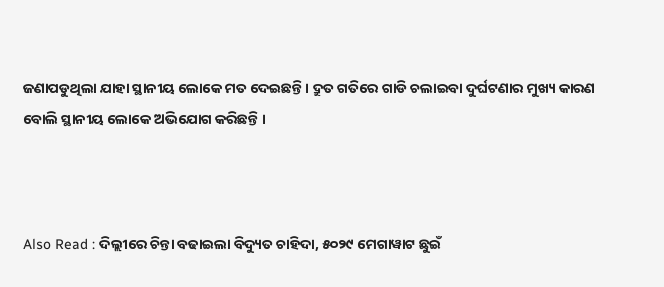ଜଣାପଡୁଥିଲା ଯାହା ସ୍ଥାନୀୟ ଲୋକେ ମତ ଦେଇଛନ୍ତି । ଦ୍ରୁତ ଗତିରେ ଗାଡି ଚଲାଇବା ଦୁର୍ଘଟଣାର ମୁଖ୍ୟ କାରଣ ବୋଲି ସ୍ଥାନୀୟ ଲୋକେ ଅଭିଯୋଗ କରିଛନ୍ତି ।



Also Read : ଦିଲ୍ଲୀରେ ଚିନ୍ତା ବଢାଇଲା ବିଦ୍ୟୁତ ଚାହିଦା, ୫୦୨୯ ମେଗାୱାଟ ଛୁଇଁ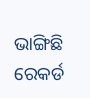ଭାଙ୍ଗିଛି ରେକର୍ଡ